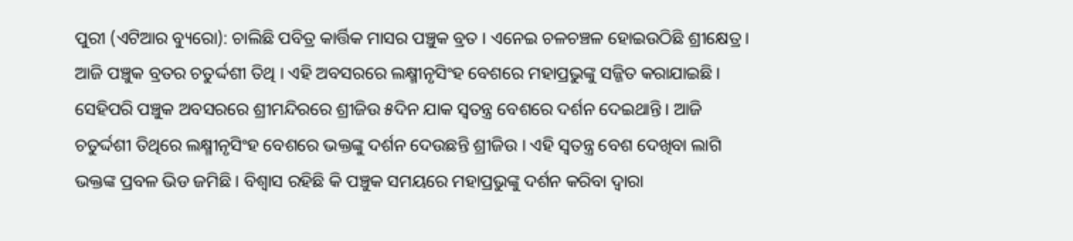ପୁରୀ (ଏଟିଆର ବ୍ୟୁରୋ): ଚାଲିଛି ପବିତ୍ର କାର୍ତ୍ତିକ ମାସର ପଞ୍ଚୁକ ବ୍ରତ । ଏନେଇ ଚଳଚଞ୍ଚଳ ହୋଇଉଠିଛି ଶ୍ରୀକ୍ଷେତ୍ର । ଆଜି ପଞ୍ଚୁକ ବ୍ରତର ଚତୁର୍ଦ୍ଦଶୀ ତିଥି । ଏହି ଅବସରରେ ଲକ୍ଷ୍ମୀନୃସିଂହ ବେଶରେ ମହାପ୍ରଭୁଙ୍କୁ ସଜ୍ଜିତ କରାଯାଇଛି ।
ସେହିପରି ପଞ୍ଚୁକ ଅବସରରେ ଶ୍ରୀମନ୍ଦିରରେ ଶ୍ରୀଜିଉ ୫ଦିନ ଯାକ ସ୍ୱତନ୍ତ୍ର ବେଶରେ ଦର୍ଶନ ଦେଇଥାନ୍ତି । ଆଜି ଚତୁର୍ଦ୍ଦଶୀ ତିଥିରେ ଲକ୍ଷ୍ମୀନୃସିଂହ ବେଶରେ ଭକ୍ତଙ୍କୁ ଦର୍ଶନ ଦେଉଛନ୍ତି ଶ୍ରୀଜିଉ । ଏହି ସ୍ୱତନ୍ତ୍ର ବେଶ ଦେଖିବା ଲାଗି ଭକ୍ତଙ୍କ ପ୍ରବଳ ଭିଡ ଜମିଛି । ବିଶ୍ୱାସ ରହିଛି କି ପଞ୍ଚୁକ ସମୟରେ ମହାପ୍ରଭୁଙ୍କୁ ଦର୍ଶନ କରିବା ଦ୍ୱାରା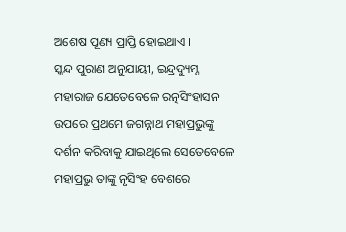ଅଶେଷ ପୂଣ୍ୟ ପ୍ରାପ୍ତି ହୋଇଥାଏ ।
ସ୍କନ୍ଦ ପୁରାଣ ଅନୁଯାୟୀ, ଇନ୍ଦ୍ରଦ୍ୟୁମ୍ନ ମହାରାଜ ଯେତେବେଳେ ରତ୍ନସିଂହାସନ ଉପରେ ପ୍ରଥମେ ଜଗନ୍ନାଥ ମହାପ୍ରଭୁଙ୍କୁ ଦର୍ଶନ କରିବାକୁ ଯାଇଥିଲେ ସେତେବେଳେ ମହାପ୍ରଭୁ ତାଙ୍କୁ ନୃସିଂହ ବେଶରେ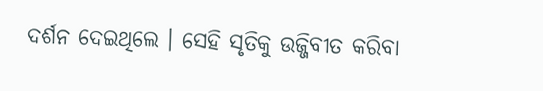ଦର୍ଶନ ଦେଇଥିଲେ । ସେହି ସୃତିକୁ ଉଜ୍ଜିବୀତ କରିବା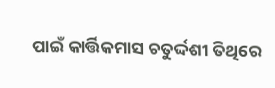ପାଇଁ କାର୍ତ୍ତିକମାସ ଚତୁର୍ଦ୍ଦଶୀ ତିଥିରେ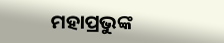ମହାପ୍ରଭୁଙ୍କ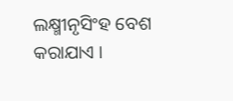ଲକ୍ଷ୍ମୀନୃସିଂହ ବେଶ କରାଯାଏ ।